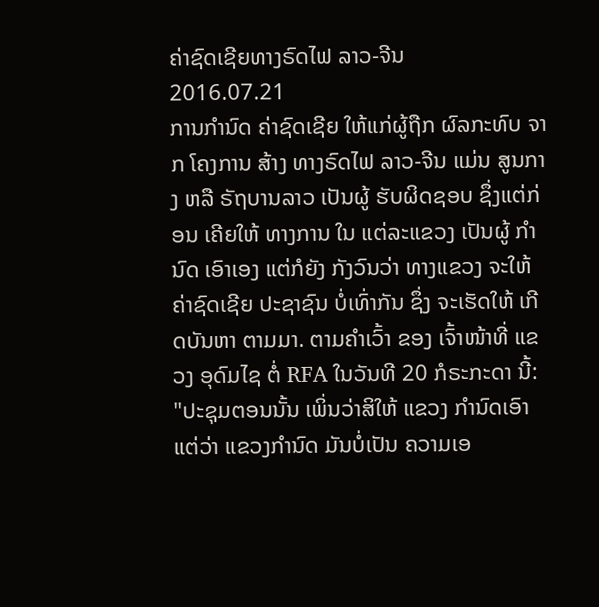ຄ່າຊົດເຊີຍທາງຣົດໄຟ ລາວ-ຈີນ
2016.07.21
ການກໍານົດ ຄ່າຊົດເຊີຍ ໃຫ້ແກ່ຜູ້ຖືກ ຜົລກະທົບ ຈາກ ໂຄງການ ສ້າງ ທາງຣົດໄຟ ລາວ-ຈີນ ແມ່ນ ສູນກາງ ຫລື ຣັຖບານລາວ ເປັນຜູ້ ຮັບຜິດຊອບ ຊຶ່ງແຕ່ກ່ອນ ເຄີຍໃຫ້ ທາງການ ໃນ ແຕ່ລະແຂວງ ເປັນຜູ້ ກໍານົດ ເອົາເອງ ແຕ່ກໍຍັງ ກັງວົນວ່າ ທາງແຂວງ ຈະໃຫ້ ຄ່າຊົດເຊີຍ ປະຊາຊົນ ບໍ່ເທົ່າກັນ ຊຶ່ງ ຈະເຮັດໃຫ້ ເກີດບັນຫາ ຕາມມາ. ຕາມຄໍາເວົ້າ ຂອງ ເຈົ້າໜ້າທີ່ ແຂວງ ອຸດົມໄຊ ຕໍ່ RFA ໃນວັນທີ 20 ກໍຣະກະດາ ນີ້:
"ປະຊຸມຕອນນັ້ນ ເພິ່ນວ່າສິໃຫ້ ແຂວງ ກໍານົດເອົາ ແຕ່ວ່າ ແຂວງກໍານົດ ມັນບໍ່ເປັນ ຄວາມເອ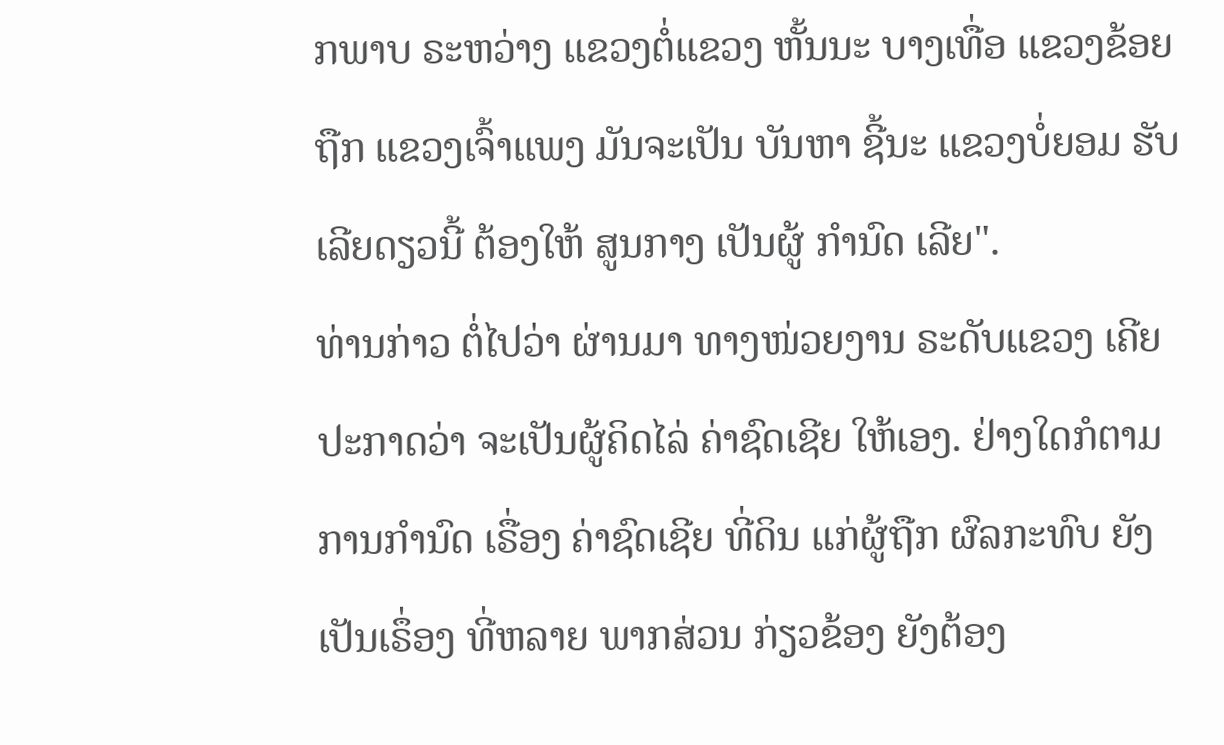ກພາບ ຣະຫວ່າງ ແຂວງຕໍ່ແຂວງ ຫັ້ນນະ ບາງເທື່ອ ແຂວງຂ້ອຍຖືກ ແຂວງເຈົ້າແພງ ມັນຈະເປັນ ບັນຫາ ຊີ້ນະ ແຂວງບໍ່ຍອມ ຮັບເລີຍດຽວນີ້ ຕ້ອງໃຫ້ ສູນກາງ ເປັນຜູ້ ກໍານົດ ເລີຍ".
ທ່ານກ່າວ ຕໍ່ໄປວ່າ ຜ່ານມາ ທາງໜ່ວຍງານ ຣະດັບແຂວງ ເຄີຍປະກາດວ່າ ຈະເປັນຜູ້ຄິດໄລ່ ຄ່າຊົດເຊີຍ ໃຫ້ເອງ. ຢ່າງໃດກໍຕາມ ການກໍານົດ ເຣື່ອງ ຄ່າຊົດເຊີຍ ທີ່ດິນ ແກ່ຜູ້ຖືກ ຜົລກະທົບ ຍັງເປັນເຣຶ່ອງ ທີ່ຫລາຍ ພາກສ່ວນ ກ່ຽວຂ້ອງ ຍັງຕ້ອງ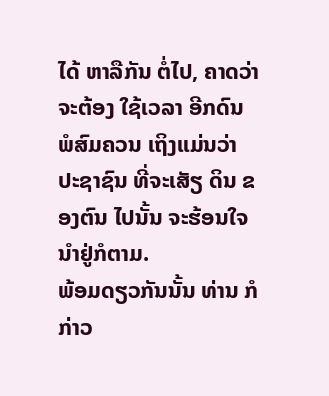ໄດ້ ຫາລືກັນ ຕໍ່ໄປ, ຄາດວ່າ ຈະຕ້ອງ ໃຊ້ເວລາ ອີກດົນ ພໍສົມຄວນ ເຖິງແມ່ນວ່າ ປະຊາຊົນ ທີ່ຈະເສັຽ ດິນ ຂອງຕົນ ໄປນັ້ນ ຈະຮ້ອນໃຈ ນຳຢູ່ກໍຕາມ.
ພ້ອມດຽວກັນນັ້ນ ທ່ານ ກໍກ່າວ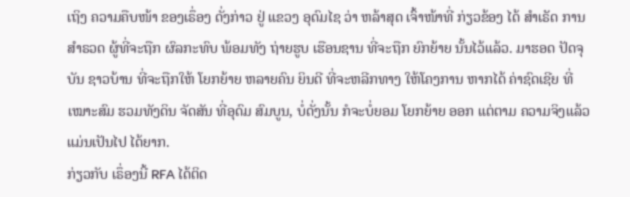ເຖິງ ຄວາມຄືບໜ້າ ຂອງເຣຶ່ອງ ດັ່ງກ່າວ ຢູ່ ແຂວງ ອຸດົມໄຊ ວ່າ ຫລ້າສຸດ ເຈົ້າໜ້າທີ່ ກ່ຽວຂ້ອງ ໄດ້ ສໍາເຣັດ ການສໍາຣວດ ຜູ້ທີ່ຈະຖືກ ຜົລກະທົບ ພ້ອມທັງ ຖ່າຍຮູບ ເຮືອນຊານ ທີ່ຈະຖືກ ຍົກຍ້າຍ ນັ້ນໄວ້ແລ້ວ. ມາຮອດ ປັດຈຸບັນ ຊາວບ້ານ ທີ່ຈະຖືກໃຫ້ ໂຍກຍ້າຍ ຫລາຍຄົນ ຍິນດີ ທີ່ຈະຫລີກທາງ ໃຫ້ໂຄງການ ຫາກໄດ້ ຄ່າຊົດເຊີຍ ທີ່ເໝາະສົມ ຮວມທັງດິນ ຈັດສັນ ທີ່ອຸດົມ ສົມບູນ, ບໍ່ດັ່ງນັ້ນ ກໍຈະບໍ່ຍອມ ໂຍກຍ້າຍ ອອກ ແຕ່ຕາມ ຄວາມຈິງແລ້ວ ແມ່ນເປັນໄປ ໄດ້ຍາກ.
ກ່ຽວກັບ ເຣຶ່ອງນີ້ RFA ໄດ້ຕິດ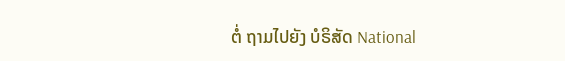ຕໍ່ ຖາມໄປຍັງ ບໍຣິສັດ National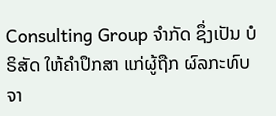Consulting Group ຈໍາກັດ ຊຶ່ງເປັນ ບໍຣິສັດ ໃຫ້ຄໍາປຶກສາ ແກ່ຜູ້ຖືກ ຜົລກະທົບ ຈາ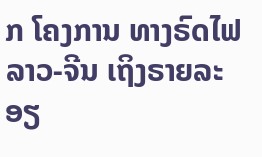ກ ໂຄງການ ທາງຣົດໄຟ ລາວ-ຈີນ ເຖິງຣາຍລະອຽ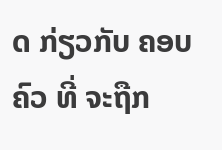ດ ກ່ຽວກັບ ຄອບຄົວ ທີ່ ຈະຖືກ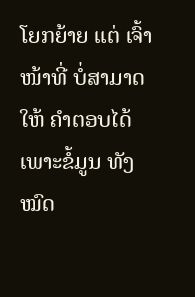ໂຍກຍ້າຍ ແຕ່ ເຈົ້າໜ້າທີ່ ບໍ່ສາມາດ ໃຫ້ ຄໍາຕອບໄດ້ ເພາະຂໍ້ມູນ ທັງໝົດ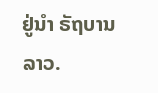ຢູ່ນຳ ຣັຖບານ ລາວ.